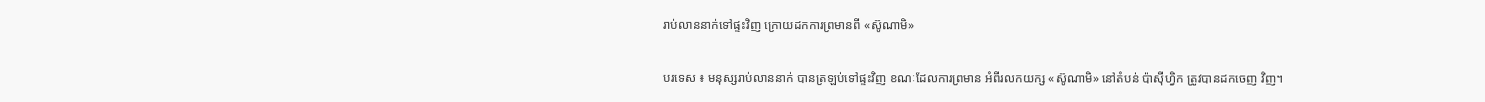រាប់លាននាក់ទៅផ្ទះវិញ ក្រោយដកការព្រមានពី «ស៊ូណាមិ»

បរទេស ៖ មនុស្សរាប់លាននាក់ បានត្រឡប់ទៅផ្ទះវិញ ខណៈដែលការព្រមាន អំពីរលកយក្ស «ស៊ូណាមិ» នៅតំបន់ ប៉ាស៊ីហ្វិក ត្រូវបានដកចេញ វិញ។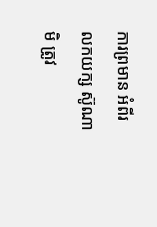ការព្រមាន អំពីរលកយក្ស ស៊ូណាមិ ត្រូវ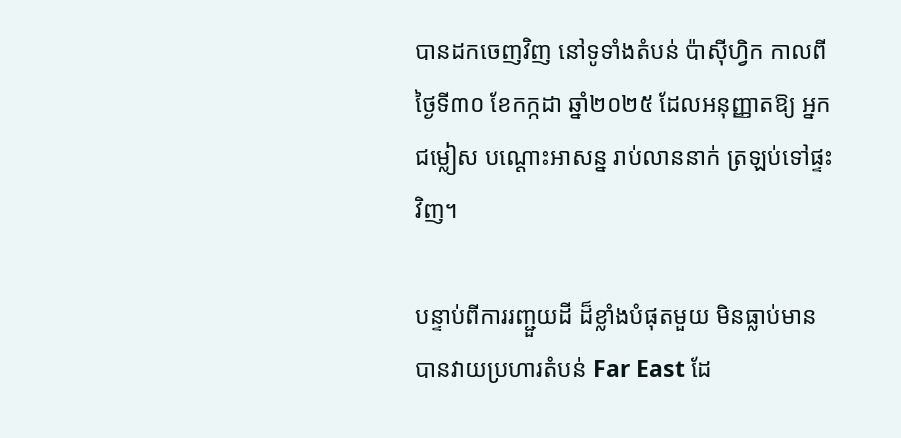បានដកចេញវិញ នៅទូទាំងតំបន់ ប៉ាស៊ីហ្វិក កាលពីថ្ងៃទី៣០ ខែកក្កដា ឆ្នាំ២០២៥ ដែលអនុញ្ញាតឱ្យ អ្នកជម្លៀស បណ្តោះអាសន្ន រាប់លាននាក់ ត្រឡប់ទៅផ្ទះវិញ។

បន្ទាប់ពីការរញ្ជួយដី ដ៏ខ្លាំងបំផុតមួយ មិនធ្លាប់មាន បានវាយប្រហារតំបន់ Far East ដែ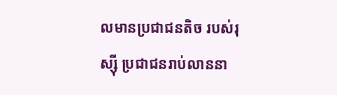លមានប្រជាជនតិច របស់រុស្ស៊ី ប្រជាជនរាប់លាននា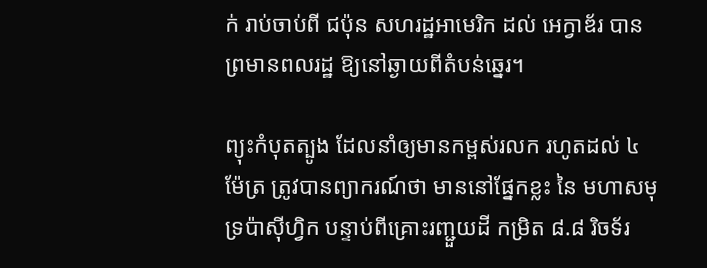ក់ រាប់ចាប់ពី ជប៉ុន សហរដ្ឋអាមេរិក ដល់ អេក្វាឌ័រ បានព្រមានពលរដ្ឋ ឱ្យនៅឆ្ងាយពីតំបន់ឆ្នេរ។

ព្យុះកំបុតត្បូង ដែលនាំឲ្យមានកម្ពស់រលក រហូតដល់ ៤ ម៉ែត្រ ត្រូវបានព្យាករណ៍ថា មាននៅផ្នែកខ្លះ នៃ មហាសមុទ្រប៉ាស៊ីហ្វិក បន្ទាប់ពីគ្រោះរញ្ជួយដី កម្រិត ៨.៨ រិចទ័រ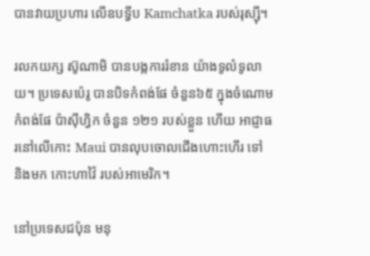បានវាយប្រហារ លើឧបទ្វីប Kamchatka របស់រុស្ស៊ី។

រលកយក្ស ស៊ូណាមិ បានបង្កការរំខាន យ៉ាងទូលំទូលាយ។ ប្រទេសប៉េរូ បានបិទកំពង់ផែ ចំនួន៦៥ ក្នុងចំណោមកំពង់ផែ ប៉ាស៊ីហ្វិក ចំនួន ១២១ របស់ខ្លួន ហើយ អាជ្ញាធរនៅលើកោះ Maui បានលុបចោលជើងហោះហើរ ទៅ និងមក កោះហាវ៉ៃ របស់អាមេរិក។

នៅប្រទេសជប៉ុន មនុ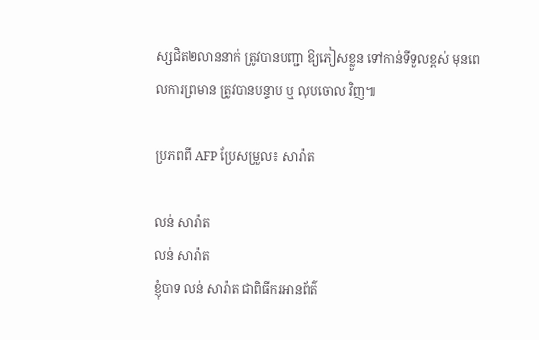ស្សជិត២លាននាក់ ត្រូវបានបញ្ជា ឱ្យភៀសខ្លួន ទៅកាន់ទីទួលខ្ពស់ មុនពេលការព្រមាន ត្រូវបានបន្ទាប ឬ លុបចោល វិញ៕

ប្រភពពី AFP ប្រែសម្រួល៖ សារ៉ាត

លន់ សារ៉ាត
លន់ សារ៉ាត
ខ្ញុំបាទ លន់ សារ៉ាត ជាពិធីករអានព័ត៌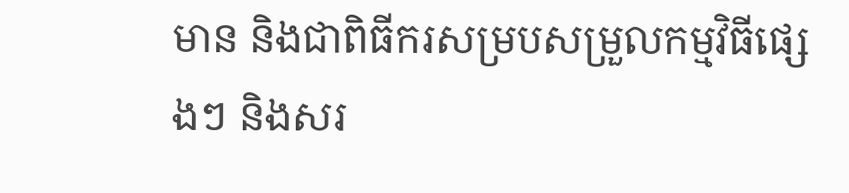មាន និងជាពិធីករសម្របសម្រួលកម្មវិធីផ្សេងៗ និងសរ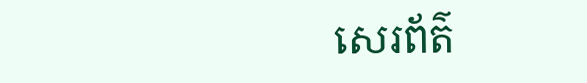សេរព័ត៌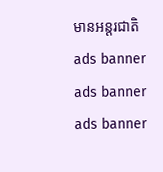មានអន្តរជាតិ
ads banner
ads banner
ads banner